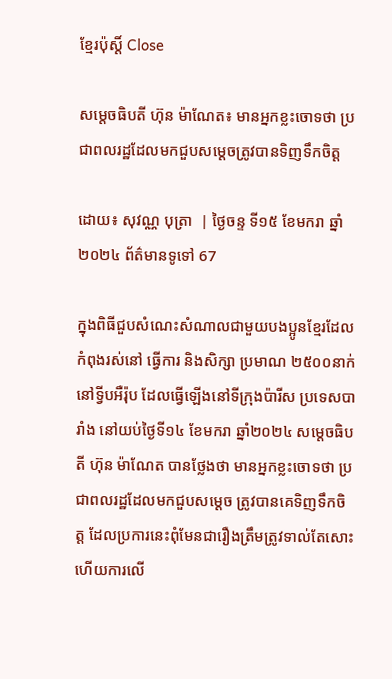ខ្មែរប៉ុស្ដិ៍ Close

សម្តេចធិបតី ហ៊ុន ម៉ាណែត៖ មានអ្នកខ្លះចោទថា ប្រជាពលរដ្ឋដែលមកជួបសម្តេចត្រូវបានទិញទឹកចិត្ត

ដោយ៖ សុវណ្ណ បុត្រា  | ថ្ងៃចន្ទ ទី១៥ ខែមករា ឆ្នាំ២០២៤ ព័ត៌មានទូទៅ 67

ក្នុងពិធីជួបសំណេះសំណាលជាមួយបងប្អូនខ្មែរដែលកំពុងរស់នៅ ធ្វើការ និងសិក្សា ប្រមាណ ២៥០០នាក់ នៅទ្វីបអឺរ៉ុប ដែលធ្វើឡើងនៅទីក្រុងប៉ារីស ប្រទេសបារាំង នៅយប់ថ្ងៃទី១៤ ខែមករា ឆ្នាំ២០២៤ សម្តេចធិបតី ហ៊ុន ម៉ាណែត បានថ្លែងថា មានអ្នកខ្លះចោទថា ប្រជាពលរដ្ឋដែលមកជួបសម្តេច ត្រូវបានគេទិញទឹកចិត្ត ដែលប្រការនេះពុំមែនជារឿងត្រឹមត្រូវទាល់តែសោះហើយការលើ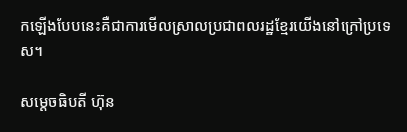កឡើងបែបនេះគឺជាការមើលស្រាលប្រជាពលរដ្ឋខ្មែរយើងនៅក្រៅប្រទេស។

សម្តេចធិបតី ហ៊ុន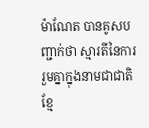ម៉ាណែត បានគូសបញ្ជាក់ថា ស្មារតីនៃការរួមគ្នាក្នុងនាមជាជាតិខ្មែ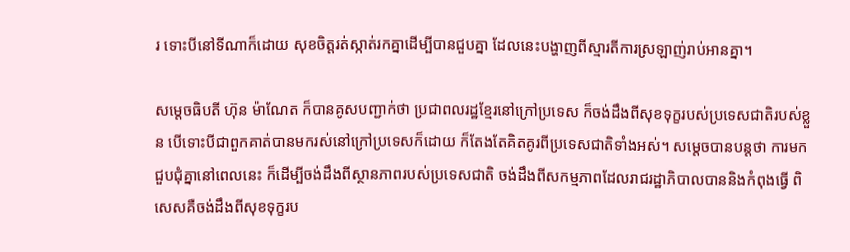រ ទោះបីនៅទីណាក៏ដោយ សុខចិត្តរត់ស្កាត់រកគ្នាដើម្បីបានជួបគ្នា ដែលនេះបង្ហាញពីស្មារតីការស្រឡាញ់រាប់អានគ្នា។

សម្តេចធិបតី ហ៊ុន ម៉ាណែត ក៏បានគូសបញ្ជាក់ថា ប្រជាពលរដ្ឋខ្មែរនៅក្រៅប្រទេស ក៏ចង់ដឹងពីសុខទុក្ខរបស់ប្រទេសជាតិរបស់ខ្លួន បើទោះបីជាពួកគាត់បានមករស់នៅក្រៅប្រទេសក៏ដោយ ក៏តែងតែគិតគូរពីប្រទេសជាតិទាំងអស់។ សម្តេចបានបន្តថា ការមកជួបជុំគ្នានៅពេលនេះ ក៏ដើម្បីចង់ដឹងពីស្ថានភាពរបស់ប្រទេសជាតិ ចង់ដឹងពីសកម្មភាពដែលរាជរដ្ឋាភិបាលបាននិងកំពុងធ្វើ ពិសេសគឺចង់ដឹងពីសុខទុក្ខរប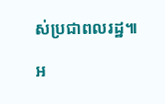ស់ប្រជាពលរដ្ឋ៕

អ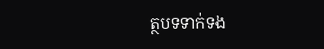ត្ថបទទាក់ទង